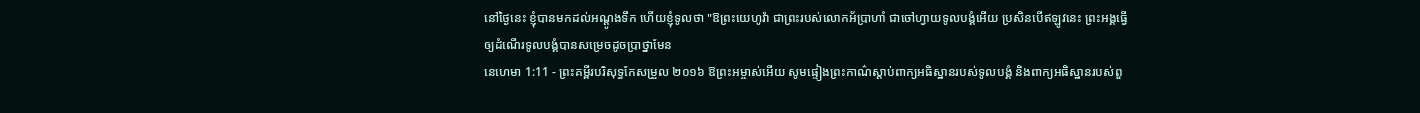នៅថ្ងៃនេះ ខ្ញុំបានមកដល់អណ្តូងទឹក ហើយខ្ញុំទូលថា "ឱព្រះយេហូវ៉ា ជាព្រះរបស់លោកអ័ប្រាហាំ ជាចៅហ្វាយទូលបង្គំអើយ ប្រសិនបើឥឡូវនេះ ព្រះអង្គធ្វើឲ្យដំណើរទូលបង្គំបានសម្រេចដូចប្រាថ្នាមែន
នេហេមា 1:11 - ព្រះគម្ពីរបរិសុទ្ធកែសម្រួល ២០១៦ ឱព្រះអម្ចាស់អើយ សូមផ្ទៀងព្រះកាណ៌ស្តាប់ពាក្យអធិស្ឋានរបស់ទូលបង្គំ និងពាក្យអធិស្ឋានរបស់ពួ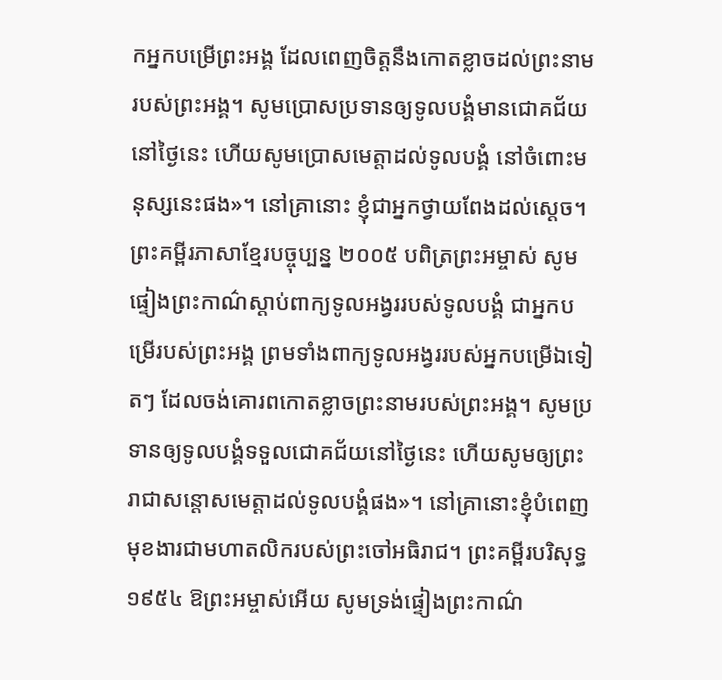កអ្នកបម្រើព្រះអង្គ ដែលពេញចិត្តនឹងកោតខ្លាចដល់ព្រះនាមរបស់ព្រះអង្គ។ សូមប្រោសប្រទានឲ្យទូលបង្គំមានជោគជ័យនៅថ្ងៃនេះ ហើយសូមប្រោសមេត្តាដល់ទូលបង្គំ នៅចំពោះមនុស្សនេះផង»។ នៅគ្រានោះ ខ្ញុំជាអ្នកថ្វាយពែងដល់ស្តេច។ ព្រះគម្ពីរភាសាខ្មែរបច្ចុប្បន្ន ២០០៥ បពិត្រព្រះអម្ចាស់ សូមផ្ទៀងព្រះកាណ៌ស្ដាប់ពាក្យទូលអង្វររបស់ទូលបង្គំ ជាអ្នកបម្រើរបស់ព្រះអង្គ ព្រមទាំងពាក្យទូលអង្វររបស់អ្នកបម្រើឯទៀតៗ ដែលចង់គោរពកោតខ្លាចព្រះនាមរបស់ព្រះអង្គ។ សូមប្រទានឲ្យទូលបង្គំទទួលជោគជ័យនៅថ្ងៃនេះ ហើយសូមឲ្យព្រះរាជាសន្ដោសមេត្តាដល់ទូលបង្គំផង»។ នៅគ្រានោះខ្ញុំបំពេញមុខងារជាមហាតលិករបស់ព្រះចៅអធិរាជ។ ព្រះគម្ពីរបរិសុទ្ធ ១៩៥៤ ឱព្រះអម្ចាស់អើយ សូមទ្រង់ផ្ទៀងព្រះកាណ៌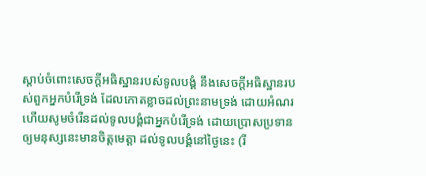ស្តាប់ចំពោះសេចក្ដីអធិស្ឋានរបស់ទូលបង្គំ នឹងសេចក្ដីអធិស្ឋានរបស់ពួកអ្នកបំរើទ្រង់ ដែលកោតខ្លាចដល់ព្រះនាមទ្រង់ ដោយអំណរ ហើយសូមចំរើនដល់ទូលបង្គំជាអ្នកបំរើទ្រង់ ដោយប្រោសប្រទានឲ្យមនុស្សនេះមានចិត្តមេត្តា ដល់ទូលបង្គំនៅថ្ងៃនេះ (រី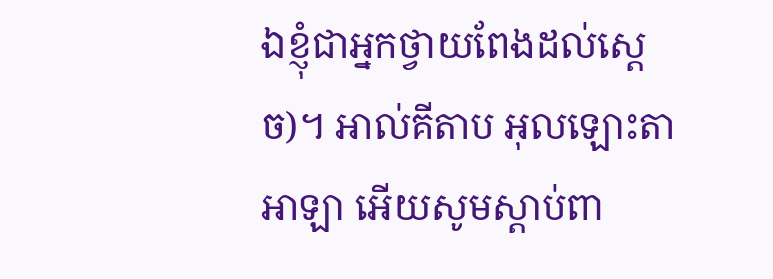ឯខ្ញុំជាអ្នកថ្វាយពែងដល់ស្តេច)។ អាល់គីតាប អុលឡោះតាអាឡា អើយសូមស្ដាប់ពា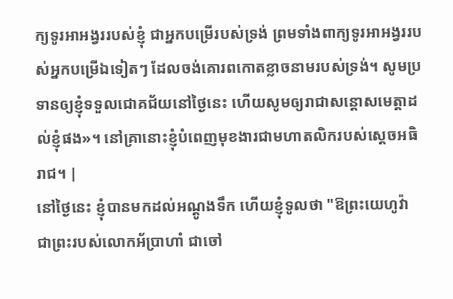ក្យទូរអាអង្វររបស់ខ្ញុំ ជាអ្នកបម្រើរបស់ទ្រង់ ព្រមទាំងពាក្យទូរអាអង្វររបស់អ្នកបម្រើឯទៀតៗ ដែលចង់គោរពកោតខ្លាចនាមរបស់ទ្រង់។ សូមប្រទានឲ្យខ្ញុំទទួលជោគជ័យនៅថ្ងៃនេះ ហើយសូមឲ្យរាជាសន្ដោសមេត្តាដល់ខ្ញុំផង»។ នៅគ្រានោះខ្ញុំបំពេញមុខងារជាមហាតលិករបស់ស្តេចអធិរាជ។ |
នៅថ្ងៃនេះ ខ្ញុំបានមកដល់អណ្តូងទឹក ហើយខ្ញុំទូលថា "ឱព្រះយេហូវ៉ា ជាព្រះរបស់លោកអ័ប្រាហាំ ជាចៅ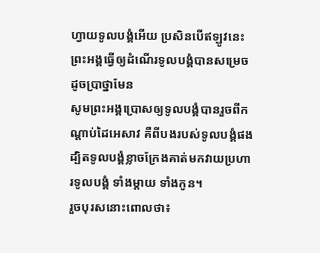ហ្វាយទូលបង្គំអើយ ប្រសិនបើឥឡូវនេះ ព្រះអង្គធ្វើឲ្យដំណើរទូលបង្គំបានសម្រេចដូចប្រាថ្នាមែន
សូមព្រះអង្គប្រោសឲ្យទូលបង្គំបានរួចពីកណ្ដាប់ដៃអេសាវ គឺពីបងរបស់ទូលបង្គំផង ដ្បិតទូលបង្គំខ្លាចក្រែងគាត់មកវាយប្រហារទូលបង្គំ ទាំងម្តាយ ទាំងកូន។
រួចបុរសនោះពោលថា៖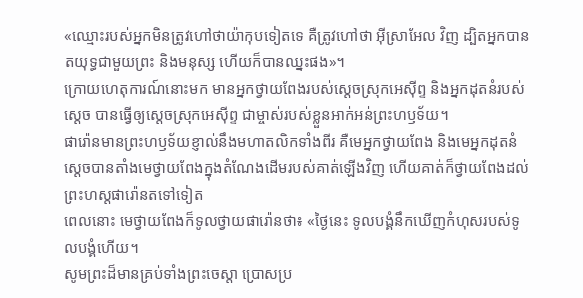«ឈ្មោះរបស់អ្នកមិនត្រូវហៅថាយ៉ាកុបទៀតទេ គឺត្រូវហៅថា អ៊ីស្រាអែល វិញ ដ្បិតអ្នកបានតយុទ្ធជាមួយព្រះ និងមនុស្ស ហើយក៏បានឈ្នះផង»។
ក្រោយហេតុការណ៍នោះមក មានអ្នកថ្វាយពែងរបស់ស្តេចស្រុកអេស៊ីព្ទ និងអ្នកដុតនំរបស់ស្ដេច បានធ្វើឲ្យស្ដេចស្រុកអេស៊ីព្ទ ជាម្ចាស់របស់ខ្លួនអាក់អន់ព្រះហឫទ័យ។
ផារ៉ោនមានព្រះហឫទ័យខ្ញាល់នឹងមហាតលិកទាំងពីរ គឺមេអ្នកថ្វាយពែង និងមេអ្នកដុតនំ
ស្ដេចបានតាំងមេថ្វាយពែងក្នុងតំណែងដើមរបស់គាត់ឡើងវិញ ហើយគាត់ក៏ថ្វាយពែងដល់ព្រះហស្តផារ៉ោនតទៅទៀត
ពេលនោះ មេថ្វាយពែងក៏ទូលថ្វាយផារ៉ោនថា៖ «ថ្ងៃនេះ ទូលបង្គំនឹកឃើញកំហុសរបស់ទូលបង្គំហើយ។
សូមព្រះដ៏មានគ្រប់ទាំងព្រះចេស្តា ប្រោសប្រ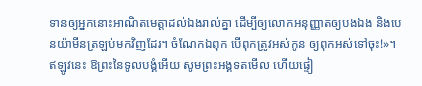ទានឲ្យអ្នកនោះអាណិតមេត្តាដល់ឯងរាល់គ្នា ដើម្បីឲ្យលោកអនុញ្ញាតឲ្យបងឯង និងបេនយ៉ាមីនត្រឡប់មកវិញដែរ។ ចំណែកឯពុក បើពុកត្រូវអស់កូន ឲ្យពុកអស់ទៅចុះ!»។
ឥឡូវនេះ ឱព្រះនៃទូលបង្គំអើយ សូមព្រះអង្គទតមើល ហើយផ្ទៀ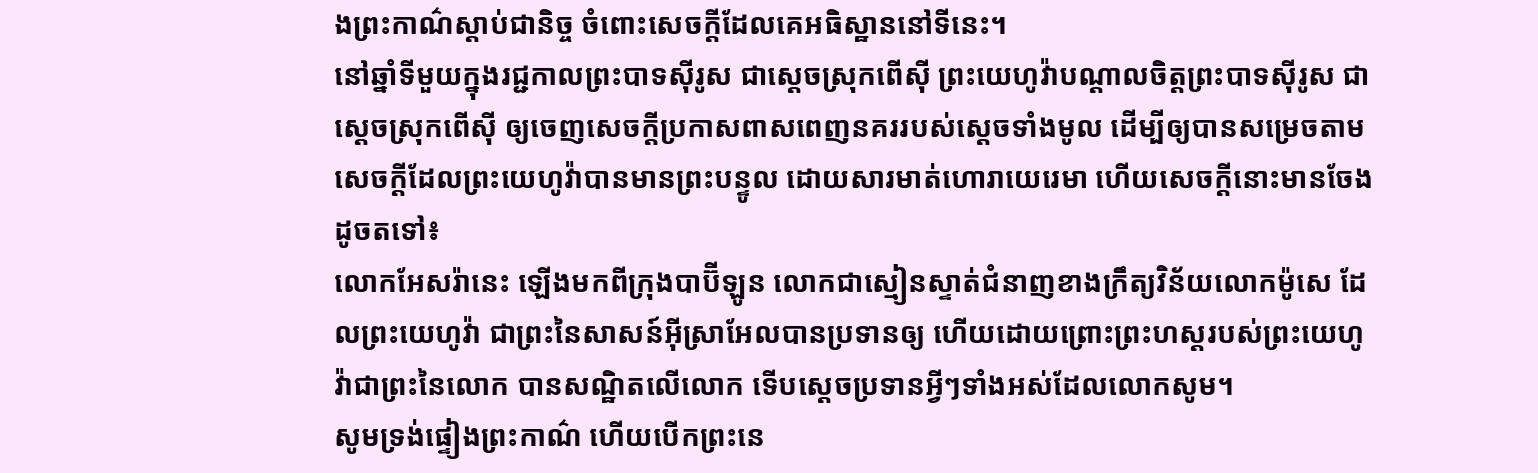ងព្រះកាណ៌ស្តាប់ជានិច្ច ចំពោះសេចក្ដីដែលគេអធិស្ឋាននៅទីនេះ។
នៅឆ្នាំទីមួយក្នុងរជ្ជកាលព្រះបាទស៊ីរូស ជាស្តេចស្រុកពើស៊ី ព្រះយេហូវ៉ាបណ្ដាលចិត្តព្រះបាទស៊ីរូស ជាស្តេចស្រុកពើស៊ី ឲ្យចេញសេចក្ដីប្រកាសពាសពេញនគររបស់ស្ដេចទាំងមូល ដើម្បីឲ្យបានសម្រេចតាមសេចក្ដីដែលព្រះយេហូវ៉ាបានមានព្រះបន្ទូល ដោយសារមាត់ហោរាយេរេមា ហើយសេចក្ដីនោះមានចែងដូចតទៅ៖
លោកអែសរ៉ានេះ ឡើងមកពីក្រុងបាប៊ីឡូន លោកជាស្មៀនស្ទាត់ជំនាញខាងក្រឹត្យវិន័យលោកម៉ូសេ ដែលព្រះយេហូវ៉ា ជាព្រះនៃសាសន៍អ៊ីស្រាអែលបានប្រទានឲ្យ ហើយដោយព្រោះព្រះហស្តរបស់ព្រះយេហូវ៉ាជាព្រះនៃលោក បានសណ្ឋិតលើលោក ទើបស្ដេចប្រទានអ្វីៗទាំងអស់ដែលលោកសូម។
សូមទ្រង់ផ្ទៀងព្រះកាណ៌ ហើយបើកព្រះនេ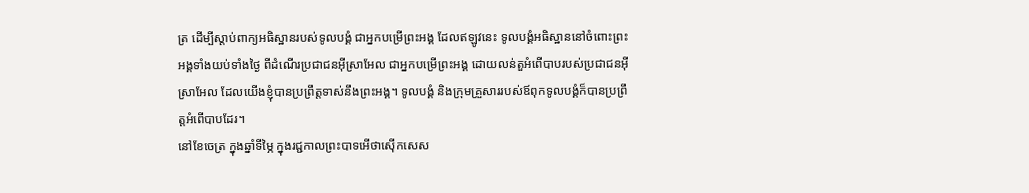ត្រ ដើម្បីស្តាប់ពាក្យអធិស្ឋានរបស់ទូលបង្គំ ជាអ្នកបម្រើព្រះអង្គ ដែលឥឡូវនេះ ទូលបង្គំអធិស្ឋាននៅចំពោះព្រះអង្គទាំងយប់ទាំងថ្ងៃ ពីដំណើរប្រជាជនអ៊ីស្រាអែល ជាអ្នកបម្រើព្រះអង្គ ដោយលន់តួអំពើបាបរបស់ប្រជាជនអ៊ីស្រាអែល ដែលយើងខ្ញុំបានប្រព្រឹត្តទាស់នឹងព្រះអង្គ។ ទូលបង្គំ និងក្រុមគ្រួសាររបស់ឪពុកទូលបង្គំក៏បានប្រព្រឹត្តអំពើបាបដែរ។
នៅខែចេត្រ ក្នុងឆ្នាំទីម្ភៃ ក្នុងរជ្ជកាលព្រះបាទអើថាស៊ើកសេស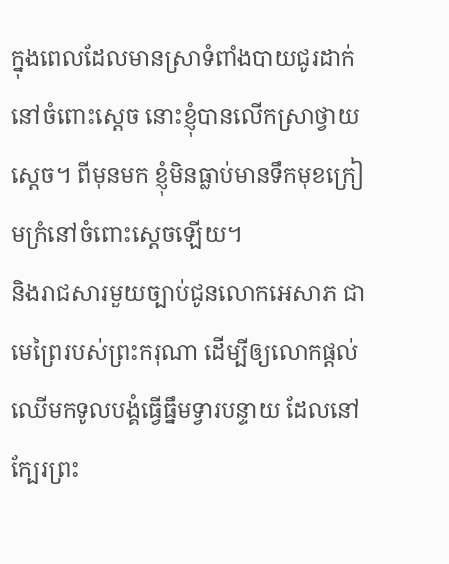ក្នុងពេលដែលមានស្រាទំពាំងបាយជូរដាក់នៅចំពោះស្តេច នោះខ្ញុំបានលើកស្រាថ្វាយស្ដេច។ ពីមុនមក ខ្ញុំមិនធ្លាប់មានទឹកមុខក្រៀមក្រំនៅចំពោះស្ដេចឡើយ។
និងរាជសារមួយច្បាប់ជូនលោកអេសាភ ជាមេព្រៃរបស់ព្រះករុណា ដើម្បីឲ្យលោកផ្ដល់ឈើមកទូលបង្គំធ្វើធ្នឹមទ្វារបន្ទាយ ដែលនៅក្បែរព្រះ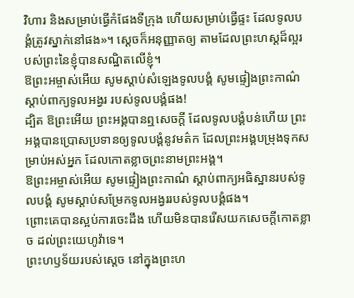វិហារ និងសម្រាប់ធ្វើកំផែងទីក្រុង ហើយសម្រាប់ធ្វើផ្ទះ ដែលទូលបង្គំត្រូវស្នាក់នៅផង»។ ស្តេចក៏អនុញ្ញាតឲ្យ តាមដែលព្រះហស្តដ៏ល្អរបស់ព្រះនៃខ្ញុំបានសណ្ឋិតលើខ្ញុំ។
ឱព្រះអម្ចាស់អើយ សូមស្តាប់សំឡេងទូលបង្គំ សូមផ្ទៀងព្រះកាណ៌ស្តាប់ពាក្យទូលអង្វរ របស់ទូលបង្គំផង!
ដ្បិត ឱព្រះអើយ ព្រះអង្គបានឮសេចក្ដី ដែលទូលបង្គំបន់ហើយ ព្រះអង្គបានប្រោសប្រទានឲ្យទូលបង្គំនូវមត៌ក ដែលព្រះអង្គបម្រុងទុកសម្រាប់អស់អ្នក ដែលកោតខ្លាចព្រះនាមព្រះអង្គ។
ឱព្រះអម្ចាស់អើយ សូមផ្ទៀងព្រះកាណ៌ ស្ដាប់ពាក្យអធិស្ឋានរបស់ទូលបង្គំ សូមស្តាប់សម្រែកទូលអង្វររបស់ទូលបង្គំផង។
ព្រោះគេបានស្អប់ការចេះដឹង ហើយមិនបានរើសយកសេចក្ដីកោតខ្លាច ដល់ព្រះយេហូវ៉ាទេ។
ព្រះហឫទ័យរបស់ស្តេច នៅក្នុងព្រះហ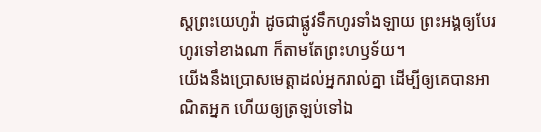ស្តព្រះយេហូវ៉ា ដូចជាផ្លូវទឹកហូរទាំងឡាយ ព្រះអង្គឲ្យបែរហូរទៅខាងណា ក៏តាមតែព្រះហឫទ័យ។
យើងនឹងប្រោសមេត្តាដល់អ្នករាល់គ្នា ដើម្បីឲ្យគេបានអាណិតអ្នក ហើយឲ្យត្រឡប់ទៅឯ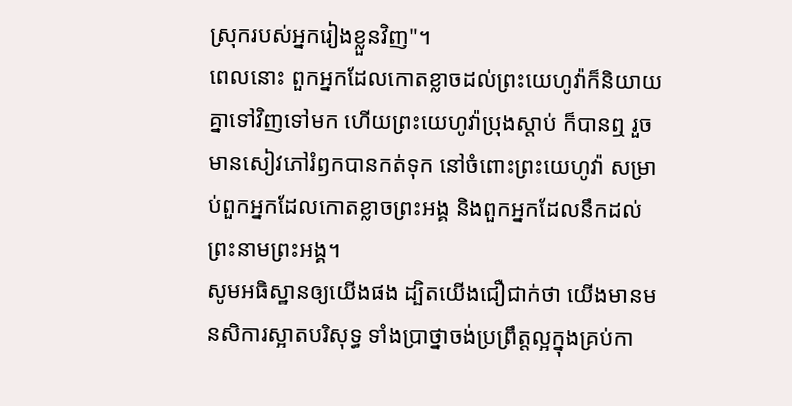ស្រុករបស់អ្នករៀងខ្លួនវិញ"។
ពេលនោះ ពួកអ្នកដែលកោតខ្លាចដល់ព្រះយេហូវ៉ាក៏និយាយគ្នាទៅវិញទៅមក ហើយព្រះយេហូវ៉ាប្រុងស្តាប់ ក៏បានឮ រួចមានសៀវភៅរំឭកបានកត់ទុក នៅចំពោះព្រះយេហូវ៉ា សម្រាប់ពួកអ្នកដែលកោតខ្លាចព្រះអង្គ និងពួកអ្នកដែលនឹកដល់ព្រះនាមព្រះអង្គ។
សូមអធិស្ឋានឲ្យយើងផង ដ្បិតយើងជឿជាក់ថា យើងមានមនសិការស្អាតបរិសុទ្ធ ទាំងប្រាថ្នាចង់ប្រព្រឹត្តល្អក្នុងគ្រប់កា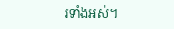រទាំងអស់។